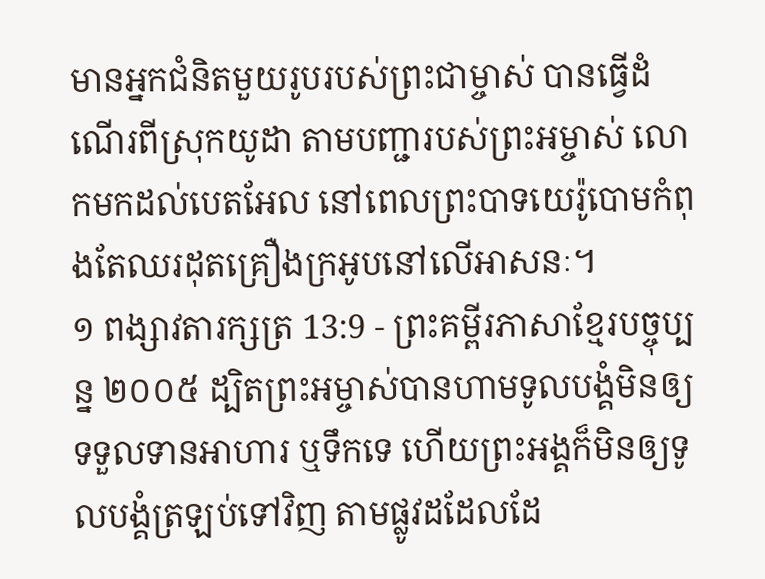មានអ្នកជំនិតមួយរូបរបស់ព្រះជាម្ចាស់ បានធ្វើដំណើរពីស្រុកយូដា តាមបញ្ជារបស់ព្រះអម្ចាស់ លោកមកដល់បេតអែល នៅពេលព្រះបាទយេរ៉ូបោមកំពុងតែឈរដុតគ្រឿងក្រអូបនៅលើអាសនៈ។
១ ពង្សាវតារក្សត្រ 13:9 - ព្រះគម្ពីរភាសាខ្មែរបច្ចុប្បន្ន ២០០៥ ដ្បិតព្រះអម្ចាស់បានហាមទូលបង្គំមិនឲ្យទទួលទានអាហារ ឬទឹកទេ ហើយព្រះអង្គក៏មិនឲ្យទូលបង្គំត្រឡប់ទៅវិញ តាមផ្លូវដដែលដែ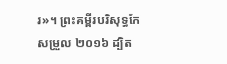រ»។ ព្រះគម្ពីរបរិសុទ្ធកែសម្រួល ២០១៦ ដ្បិត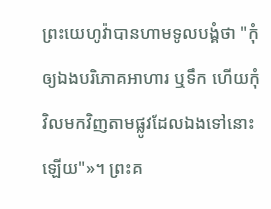ព្រះយេហូវ៉ាបានហាមទូលបង្គំថា "កុំឲ្យឯងបរិភោគអាហារ ឬទឹក ហើយកុំវិលមកវិញតាមផ្លូវដែលឯងទៅនោះឡើយ"»។ ព្រះគ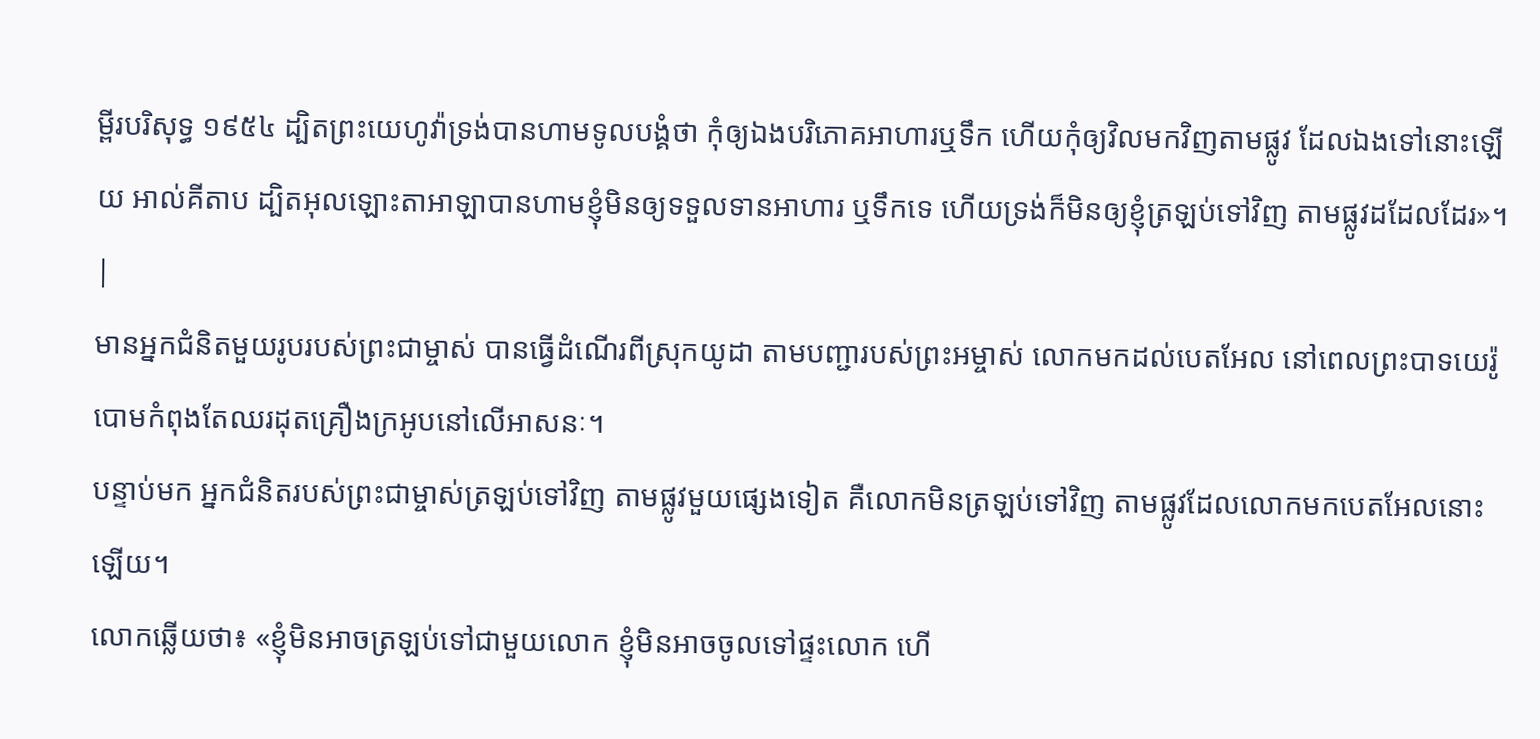ម្ពីរបរិសុទ្ធ ១៩៥៤ ដ្បិតព្រះយេហូវ៉ាទ្រង់បានហាមទូលបង្គំថា កុំឲ្យឯងបរិភោគអាហារឬទឹក ហើយកុំឲ្យវិលមកវិញតាមផ្លូវ ដែលឯងទៅនោះឡើយ អាល់គីតាប ដ្បិតអុលឡោះតាអាឡាបានហាមខ្ញុំមិនឲ្យទទួលទានអាហារ ឬទឹកទេ ហើយទ្រង់ក៏មិនឲ្យខ្ញុំត្រឡប់ទៅវិញ តាមផ្លូវដដែលដែរ»។ |
មានអ្នកជំនិតមួយរូបរបស់ព្រះជាម្ចាស់ បានធ្វើដំណើរពីស្រុកយូដា តាមបញ្ជារបស់ព្រះអម្ចាស់ លោកមកដល់បេតអែល នៅពេលព្រះបាទយេរ៉ូបោមកំពុងតែឈរដុតគ្រឿងក្រអូបនៅលើអាសនៈ។
បន្ទាប់មក អ្នកជំនិតរបស់ព្រះជាម្ចាស់ត្រឡប់ទៅវិញ តាមផ្លូវមួយផ្សេងទៀត គឺលោកមិនត្រឡប់ទៅវិញ តាមផ្លូវដែលលោកមកបេតអែលនោះឡើយ។
លោកឆ្លើយថា៖ «ខ្ញុំមិនអាចត្រឡប់ទៅជាមួយលោក ខ្ញុំមិនអាចចូលទៅផ្ទះលោក ហើ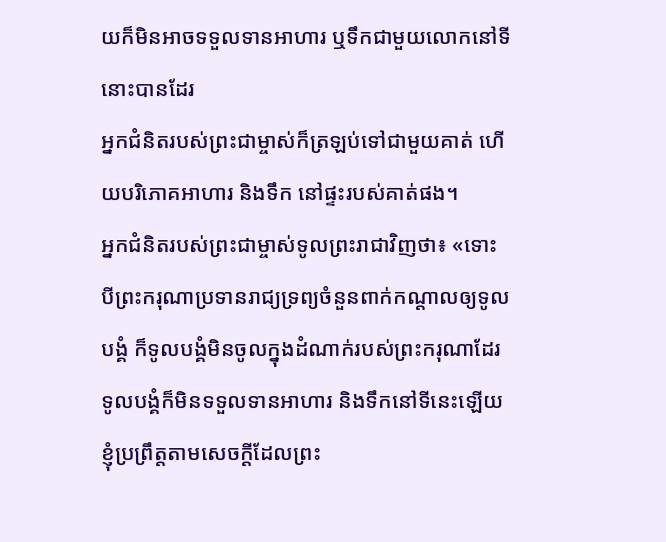យក៏មិនអាចទទួលទានអាហារ ឬទឹកជាមួយលោកនៅទីនោះបានដែរ
អ្នកជំនិតរបស់ព្រះជាម្ចាស់ក៏ត្រឡប់ទៅជាមួយគាត់ ហើយបរិភោគអាហារ និងទឹក នៅផ្ទះរបស់គាត់ផង។
អ្នកជំនិតរបស់ព្រះជាម្ចាស់ទូលព្រះរាជាវិញថា៖ «ទោះបីព្រះករុណាប្រទានរាជ្យទ្រព្យចំនួនពាក់កណ្ដាលឲ្យទូលបង្គំ ក៏ទូលបង្គំមិនចូលក្នុងដំណាក់របស់ព្រះករុណាដែរ ទូលបង្គំក៏មិនទទួលទានអាហារ និងទឹកនៅទីនេះឡើយ
ខ្ញុំប្រព្រឹត្តតាមសេចក្ដីដែលព្រះ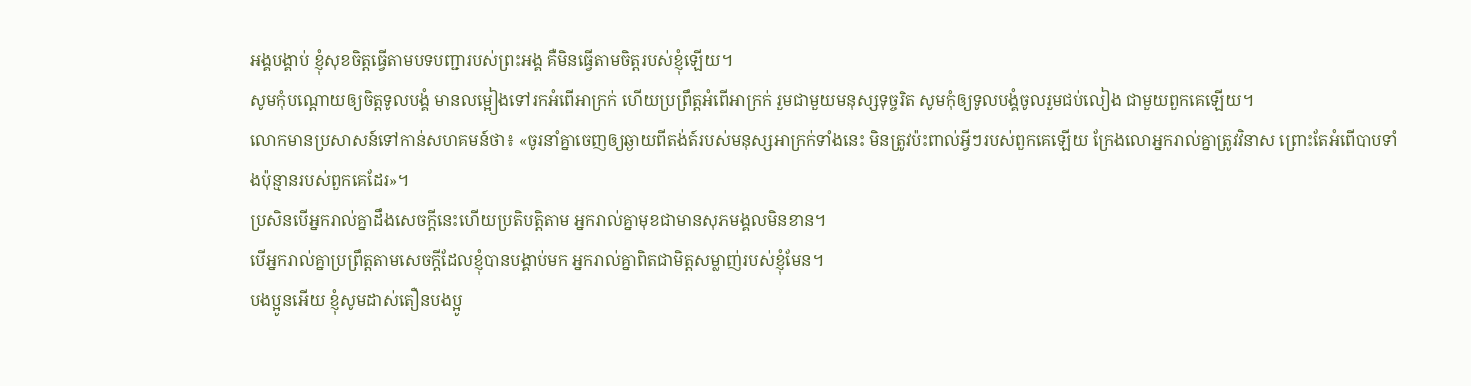អង្គបង្គាប់ ខ្ញុំសុខចិត្តធ្វើតាមបទបញ្ជារបស់ព្រះអង្គ គឺមិនធ្វើតាមចិត្តរបស់ខ្ញុំឡើយ។
សូមកុំបណ្តោយឲ្យចិត្តទូលបង្គំ មានលម្អៀងទៅរកអំពើអាក្រក់ ហើយប្រព្រឹត្តអំពើអាក្រក់ រួមជាមួយមនុស្សទុច្ចរិត សូមកុំឲ្យទូលបង្គំចូលរួមជប់លៀង ជាមួយពួកគេឡើយ។
លោកមានប្រសាសន៍ទៅកាន់សហគមន៍ថា៖ «ចូរនាំគ្នាចេញឲ្យឆ្ងាយពីតង់ត៍របស់មនុស្សអាក្រក់ទាំងនេះ មិនត្រូវប៉ះពាល់អ្វីៗរបស់ពួកគេឡើយ ក្រែងលោអ្នករាល់គ្នាត្រូវវិនាស ព្រោះតែអំពើបាបទាំងប៉ុន្មានរបស់ពួកគេដែរ»។
ប្រសិនបើអ្នករាល់គ្នាដឹងសេចក្ដីនេះហើយប្រតិបត្តិតាម អ្នករាល់គ្នាមុខជាមានសុភមង្គលមិនខាន។
បើអ្នករាល់គ្នាប្រព្រឹត្តតាមសេចក្ដីដែលខ្ញុំបានបង្គាប់មក អ្នករាល់គ្នាពិតជាមិត្តសម្លាញ់របស់ខ្ញុំមែន។
បងប្អូនអើយ ខ្ញុំសូមដាស់តឿនបងប្អូ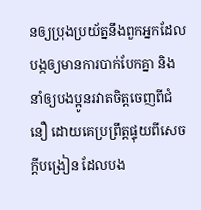នឲ្យប្រុងប្រយ័ត្ននឹងពួកអ្នកដែលបង្កឲ្យមានការបាក់បែកគ្នា និងនាំឲ្យបងប្អូនរវាតចិត្តចេញពីជំនឿ ដោយគេប្រព្រឹត្តផ្ទុយពីសេចក្ដីបង្រៀន ដែលបង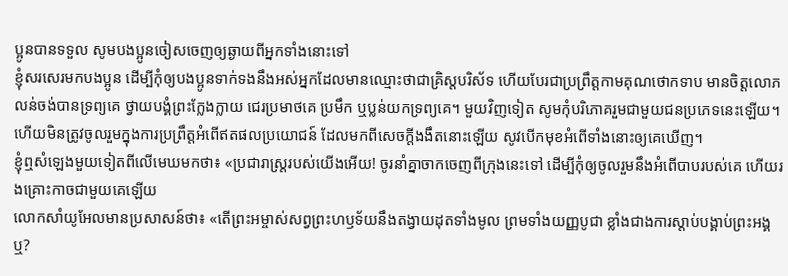ប្អូនបានទទួល សូមបងប្អូនចៀសចេញឲ្យឆ្ងាយពីអ្នកទាំងនោះទៅ
ខ្ញុំសរសេរមកបងប្អូន ដើម្បីកុំឲ្យបងប្អូនទាក់ទងនឹងអស់អ្នកដែលមានឈ្មោះថាជាគ្រិស្តបរិស័ទ ហើយបែរជាប្រព្រឹត្តកាមគុណថោកទាប មានចិត្តលោភលន់ចង់បានទ្រព្យគេ ថ្វាយបង្គំព្រះក្លែងក្លាយ ជេរប្រមាថគេ ប្រមឹក ឬប្លន់យកទ្រព្យគេ។ មួយវិញទៀត សូមកុំបរិភោគរួមជាមួយជនប្រភេទនេះឡើយ។
ហើយមិនត្រូវចូលរួមក្នុងការប្រព្រឹត្តអំពើឥតផលប្រយោជន៍ ដែលមកពីសេចក្ដីងងឹតនោះឡើយ សូវបើកមុខអំពើទាំងនោះឲ្យគេឃើញ។
ខ្ញុំឮសំឡេងមួយទៀតពីលើមេឃមកថា៖ «ប្រជារាស្ត្ររបស់យើងអើយ! ចូរនាំគ្នាចាកចេញពីក្រុងនេះទៅ ដើម្បីកុំឲ្យចូលរួមនឹងអំពើបាបរបស់គេ ហើយរងគ្រោះកាចជាមួយគេឡើយ
លោកសាំយូអែលមានប្រសាសន៍ថា៖ «តើព្រះអម្ចាស់សព្វព្រះហឫទ័យនឹងតង្វាយដុតទាំងមូល ព្រមទាំងយញ្ញបូជា ខ្លាំងជាងការស្ដាប់បង្គាប់ព្រះអង្គឬ?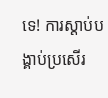ទេ! ការស្ដាប់បង្គាប់ប្រសើរ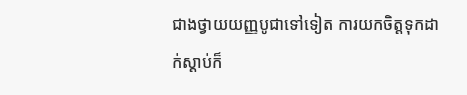ជាងថ្វាយយញ្ញបូជាទៅទៀត ការយកចិត្តទុកដាក់ស្ដាប់ក៏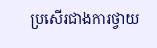ប្រសើរជាងការថ្វាយ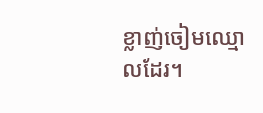ខ្លាញ់ចៀមឈ្មោលដែរ។